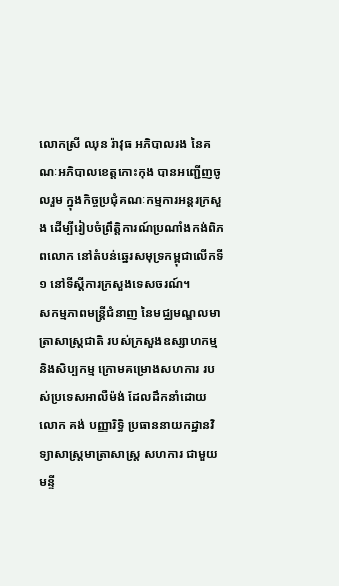លោកស្រី ឈុន រ៉ាវុធ អភិបាលរង នៃគណៈអភិបាលខេត្តកោះកុង បានអញ្ជើញចូលរួម ក្នុងកិច្ចប្រជុំគណៈកម្មការអន្តរក្រសួង ដើម្បីរៀបចំព្រឹត្តិការណ៍ប្រណាំងកង់ពិភពលោក នៅតំបន់ឆ្នេរសមុទ្រកម្ពុជាលើកទី ១ នៅទីស្ដីការក្រសួងទេសចរណ៍។
សកម្មភាពមន្ត្រីជំនាញ នៃមជ្ឈមណ្ឌលមាត្រាសាស្រ្តជាតិ របស់ក្រសួងឧស្សាហកម្ម និងសិប្បកម្ម ក្រោមគម្រោងសហការ របស់ប្រទេសអាលឺម៉ង់ ដែលដឹកនាំដោយ លោក គង់ បញ្ញារិទ្ធិ ប្រធាននាយកដ្ឋានវិទ្យាសាស្ត្រមាត្រាសាស្រ្ត សហការ ជាមួយមន្ទី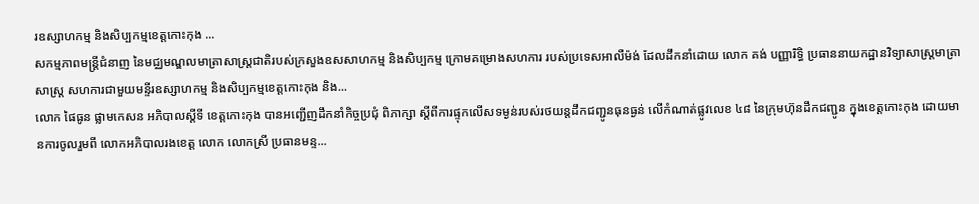រឧស្សាហកម្ម និងសិប្បកម្មខេត្តកោះកុង ...
សកម្មភាពមន្ត្រីជំនាញ នៃមជ្ឈមណ្ឌលមាត្រាសាស្រ្តជាតិរបស់ក្រសួងឧសសាហកម្ម និងសិប្បកម្ម ក្រោមគម្រោងសហការ របស់ប្រទេសអាលឺម៉ង់ ដែលដឹកនាំដោយ លោក គង់ បញ្ញារិទ្ធិ ប្រធាននាយកដ្ឋានវិទ្យាសាស្ត្រមាត្រាសាស្រ្ត សហការជាមួយមន្ទីរឧស្សាហកម្ម និងសិប្បកម្មខេត្តកោះកុង និង...
លោក ផៃធូន ផ្លាមកេសន អភិបាលស្តីទី ខេត្តកោះកុង បានអញ្ជើញដឹកនាំកិច្ចប្រជុំ ពិភាក្សា ស្តីពីការផ្ទុកលើសទម្ងន់របស់រថយន្តដឹកជញ្ជូនធុនធ្ងន់ លើកំណាត់ផ្លូវលេខ ៤៨ នៃក្រុមហ៊ុនដឹកជញ្ជូន ក្នុងខេត្តកោះកុង ដោយមានការចូលរួមពី លោកអភិបាលរងខេត្ត លោក លោកស្រី ប្រធានមន្ទ...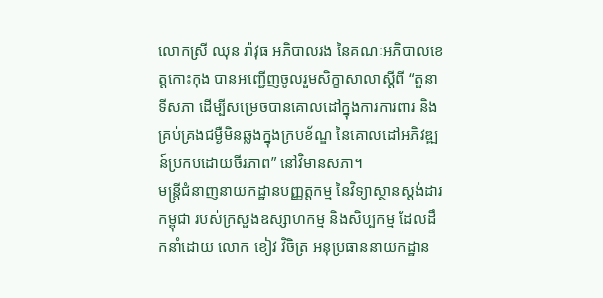លោកស្រី ឈុន រ៉ាវុធ អភិបាលរង នៃគណៈអភិបាលខេត្តកោះកុង បានអញ្ជើញចូលរួមសិក្ខាសាលាស្ដីពី “តួនាទីសភា ដើម្បីសម្រេចបានគោលដៅក្នុងការការពារ និងគ្រប់គ្រងជម្ងឺមិនឆ្លងក្នុងក្របខ័ណ្ឌ នៃគោលដៅអភិវឌ្ឍន៍ប្រកបដោយចីរភាព” នៅវិមានសភា។
មន្ត្រីជំនាញនាយកដ្ឋានបញ្ញត្តកម្ម នៃវិទ្យាស្ថានស្តង់ដារកម្ពុជា របស់ក្រសួងឧស្សាហកម្ម និងសិប្បកម្ម ដែលដឹកនាំដោយ លោក ខៀវ វិចិត្រ អនុប្រធាននាយកដ្ឋាន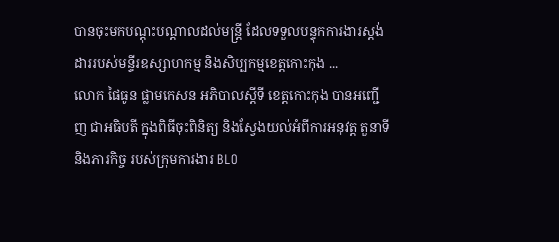បានចុះមកបណ្តុះបណ្តាលដល់មន្រ្តី ដែលទទួលបន្ទុកការងារស្តង់ដាររបស់មន្ទីរឧស្សាហកម្ម និងសិប្បកម្មខេត្តកោះកុង ...
លោក ផៃធូន ផ្លាមកេសន អភិបាលស្ដីទី ខេត្តកោះកុង បានអញ្ជើញ ជាអធិបតី ក្នុងពិធីចុះពិនិត្យ និងស្វែងយល់អំពីការអនុវត្ត តួនាទី និងភារកិច្ច របស់ក្រុមការងារ BLO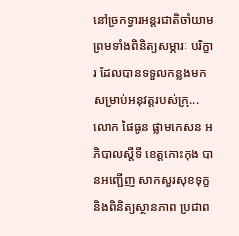នៅច្រកទ្វារអន្តរជាតិចាំយាម ព្រមទាំងពិនិត្យសម្ភារៈ បរិក្ខារ ដែលបានទទួលកន្លងមកសម្រាប់អនុវត្តរបស់ក្រុ...
លោក ផៃធូន ផ្លាមកេសន អភិបាលស្ដីទី ខេត្តកោះកុង បានអញ្ជើញ សាកសួរសុខទុក្ខ និងពិនិត្យស្ថានភាព ប្រជាព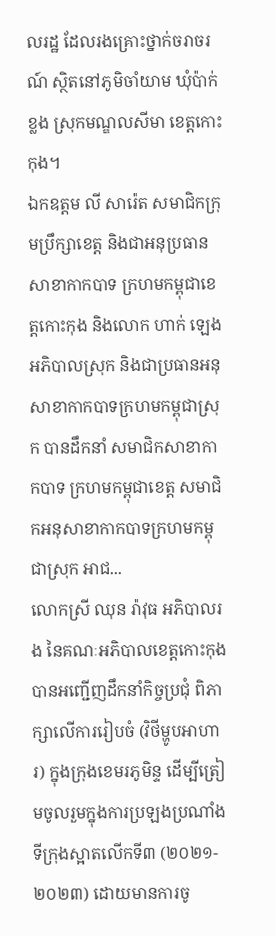លរដ្ឋ ដែលរងគ្រោះថ្នាក់ចរាចរណ៍ ស្ថិតនៅភូមិចាំយាម ឃុំប៉ាក់ខ្លង ស្រុកមណ្ឌលសីមា ខេត្តកោះកុង។
ឯកឧត្ដម លី សារ៉េត សមាជិកក្រុមប្រឹក្សាខេត្ត និងជាអនុប្រធានសាខាកាកបាទ ក្រហមកម្ពុជាខេត្តកោះកុង និងលោក ហាក់ ឡេង អភិបាលស្រុក និងជាប្រធានអនុសាខាកាកបាទក្រហមកម្ពុជាស្រុក បានដឹកនាំ សមាជិកសាខាកាកបាទ ក្រហមកម្ពុជាខេត្ត សមាជិកអនុសាខាកាកបាទក្រហមកម្ពុជាស្រុក អាជ...
លោកស្រី ឈុន រ៉ាវុធ អភិបាលរង នៃគណៈអភិបាលខេត្តកោះកុង បានអញ្ជើញដឹកនាំកិច្ចប្រជុំ ពិភាក្សាលើការរៀបចំ (វិថីម្ហូបអាហារ) ក្នុងក្រុងខេមរភូមិន្ទ ដើម្បីត្រៀមចូលរួមក្នុងការប្រឡងប្រណាំងទីក្រុងស្អាតលើកទី៣ (២០២១- ២០២៣) ដោយមានការចូ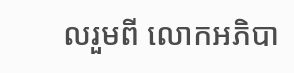លរួមពី លោកអភិបា